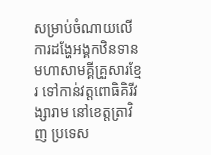សម្រាប់ចំណាយលើការដង្ហែអង្គកឋិនទានមហាសាមគ្គីគ្រួសារខ្មែរ ទៅកាន់វត្តពោធិគិរីវង្សារាម នៅខេត្តត្រាវិញ ប្រទេស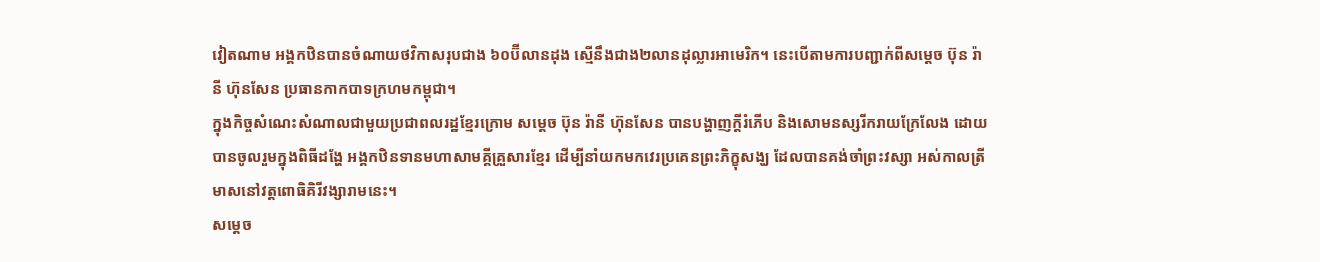វៀតណាម អង្គកឋិនបានចំណាយថវិកាសរុបជាង ៦០ប៊ីលានដុង ស្មើនឹងជាង២លានដុល្លារអាមេរិក។ នេះបើតាមការបញ្ជាក់ពីសម្តេច ប៊ុន រ៉ានី ហ៊ុនសែន ប្រធានកាកបាទក្រហមកម្ពុជា។
ក្នុងកិច្ចសំណេះសំណាលជាមួយប្រជាពលរដ្ឋខ្មែរក្រោម សម្តេច ប៊ុន រ៉ានី ហ៊ុនសែន បានបង្ហាញក្តីរំភើប និងសោមនស្សរីករាយក្រែលែង ដោយបានចូលរួមក្នុងពិធីដង្ហែ អង្គកឋិនទានមហាសាមគ្គីគ្រួសារខ្មែរ ដើម្បីនាំយកមកវេរប្រគេនព្រះភិក្ខុសង្ឃ ដែលបានគង់ចាំព្រះវស្សា អស់កាលត្រីមាសនៅវត្តពោធិគិរីវង្សារាមនេះ។
សម្តេច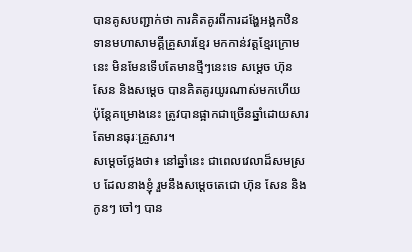បានគូសបញ្ជាក់ថា ការគិតគូរពីការដង្ហែអង្គកឋិនទានមហាសាមគ្គីគ្រួសារខ្មែរ មកកាន់វត្តខ្មែរក្រោមនេះ មិនមែនទើបតែមានថ្មីៗនេះទេ សម្តេច ហ៊ុន សែន និងសម្តេច បានគិតគូរយូរណាស់មកហើយ ប៉ុន្តែគម្រោងនេះ ត្រូវបានផ្អាកជាច្រើនឆ្នាំដោយសារតែមានធុរៈគ្រួសារ។
សម្តេចថ្លែងថា៖ នៅឆ្នាំនេះ ជាពេលវេលាដ៏សមស្រប ដែលនាងខ្ញុំ រួមនឹងសម្តេចតេជោ ហ៊ុន សែន និងកូនៗ ចៅៗ បាន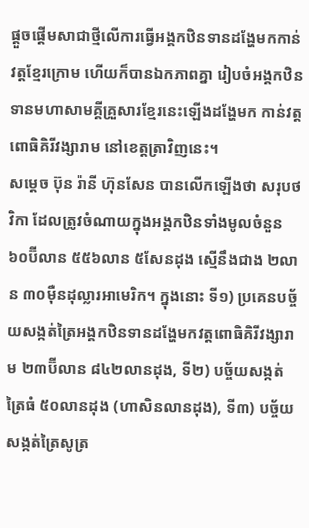ផ្តួចផ្តើមសាជាថ្មីលើការធ្វើអង្គកឋិនទានដង្ហែមកកាន់វត្តខ្មែរក្រោម ហើយក៏បានឯកភាពគ្នា រៀបចំអង្គកឋិនទានមហាសាមគ្គីគ្រួសារខ្មែរនេះឡើងដង្ហែមក កាន់វត្តពោធិគិរីវង្សារាម នៅខេត្តត្រាវិញនេះ។
សម្ដេច ប៊ុន រ៉ានី ហ៊ុនសែន បានលើកឡើងថា សរុបថវិកា ដែលត្រូវចំណាយក្នុងអង្គកឋិនទាំងមូលចំនួន ៦០ប៊ីលាន ៥៥៦លាន ៥សែនដុង ស្មើនឹងជាង ២លាន ៣០ម៉ឺនដុល្លារអាមេរិក។ ក្នុងនោះ ទី១) ប្រគេនបច្ច័យសង្កត់ត្រៃអង្គកឋិនទានដង្ហែមកវត្តពោធិគិរីវង្សារាម ២៣ប៊ីលាន ៨៤២លានដុង, ទី២) បច្ច័យសង្កត់ត្រៃធំ ៥០លានដុង (ហាសិនលានដុង), ទី៣) បច្ច័យសង្កត់ត្រៃសូត្រ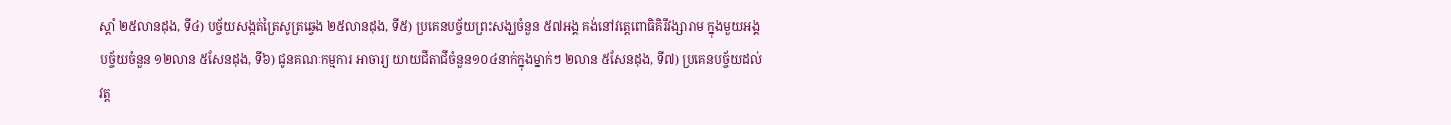ស្តាំ ២៥លានដុង, ទី៤) បច្ច័យសង្កត់ត្រៃសូត្រឆ្វេង ២៥លានដុង, ទី៥) ប្រគេនបច្ច័យព្រះសង្ឃចំនួន ៥៧អង្គ គង់នៅវត្តេពោធិគិរីវង្សារាម ក្នុងមួយអង្គបច្ច័យចំនួន ១២លាន ៥សែនដុង, ទី៦) ជូនគណៈកម្មការ អាចារ្យ យាយជីតាជីចំនួន១០៤នាក់ក្នុងម្នាក់ៗ ២លាន ៥សែនដុង, ទី៧) ប្រគេនបច្ច័យដល់វត្ត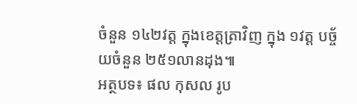ចំនួន ១៤២វត្ត ក្នុងខេត្តត្រាវិញ ក្នុង ១វត្ត បច្ច័យចំនួន ២៥១លានដុង៕
អត្ថបទ៖ ផល កុសល រូប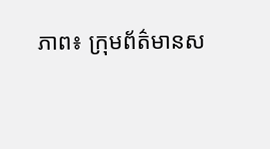ភាព៖ ក្រុមព័ត៌មានស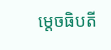ម្តេចធិបតី